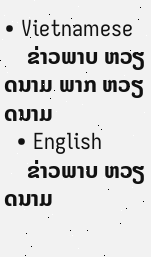• Vietnamese
    ຂ່າວພາບ ຫວຽດນາມ ພາກ ຫວຽດນາມ
  • English
    ຂ່າວພາບ ຫວຽດນາມ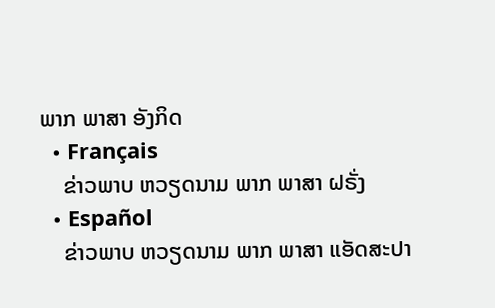ພາກ ພາສາ ອັງກິດ
  • Français
    ຂ່າວພາບ ຫວຽດນາມ ພາກ ພາສາ ຝຣັ່ງ
  • Español
    ຂ່າວພາບ ຫວຽດນາມ ພາກ ພາສາ ແອັດສະປາ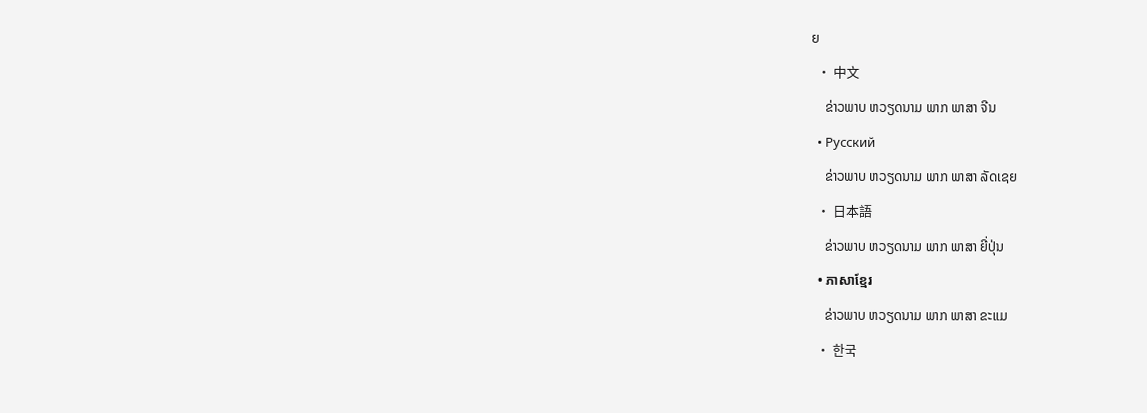ຍ
  • 中文
    ຂ່າວພາບ ຫວຽດນາມ ພາກ ພາສາ ຈີນ
  • Русский
    ຂ່າວພາບ ຫວຽດນາມ ພາກ ພາສາ ລັດເຊຍ
  • 日本語
    ຂ່າວພາບ ຫວຽດນາມ ພາກ ພາສາ ຍີ່ປຸ່ນ
  • ភាសាខ្មែរ
    ຂ່າວພາບ ຫວຽດນາມ ພາກ ພາສາ ຂະແມ
  • 한국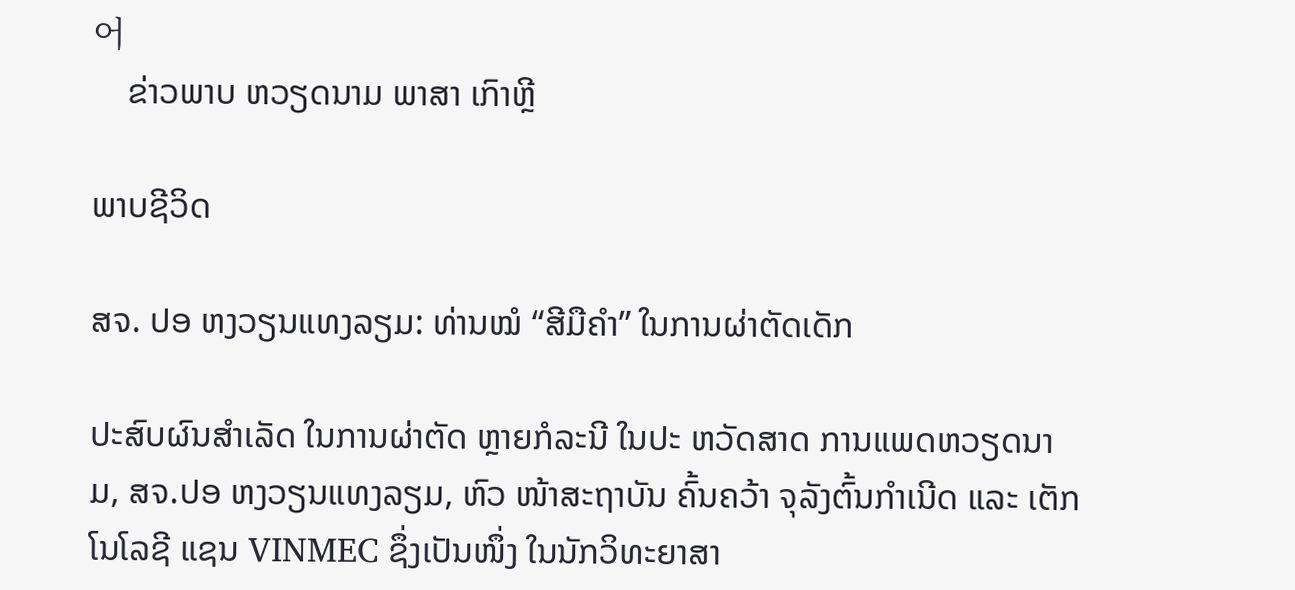어
    ຂ່າວພາບ ຫວຽດນາມ ພາສາ ເກົາຫຼີ

ພາບຊີວິດ

ສຈ. ປອ ຫງວຽນແທງລຽມ: ທ່ານໝໍ “ສີມືຄຳ” ໃນການຜ່າຕັດເດັກ

ປະສົບຜົນສຳເລັດ ໃນການຜ່າຕັດ ຫຼາຍກໍລະນີ ໃນປະ ຫວັດສາດ ການແພດຫວຽດນາມ, ສຈ.ປອ ຫງວຽນແທງລຽມ, ຫົວ ໜ້າສະຖາບັນ ຄົ້ນຄວ້າ ຈຸລັງຕົ້ນກໍາເນີດ ແລະ ເຕັກໂນໂລຊີ ແຊນ VINMEC ຊຶ່ງເປັນໜຶ່ງ ໃນນັກວິທະຍາສາ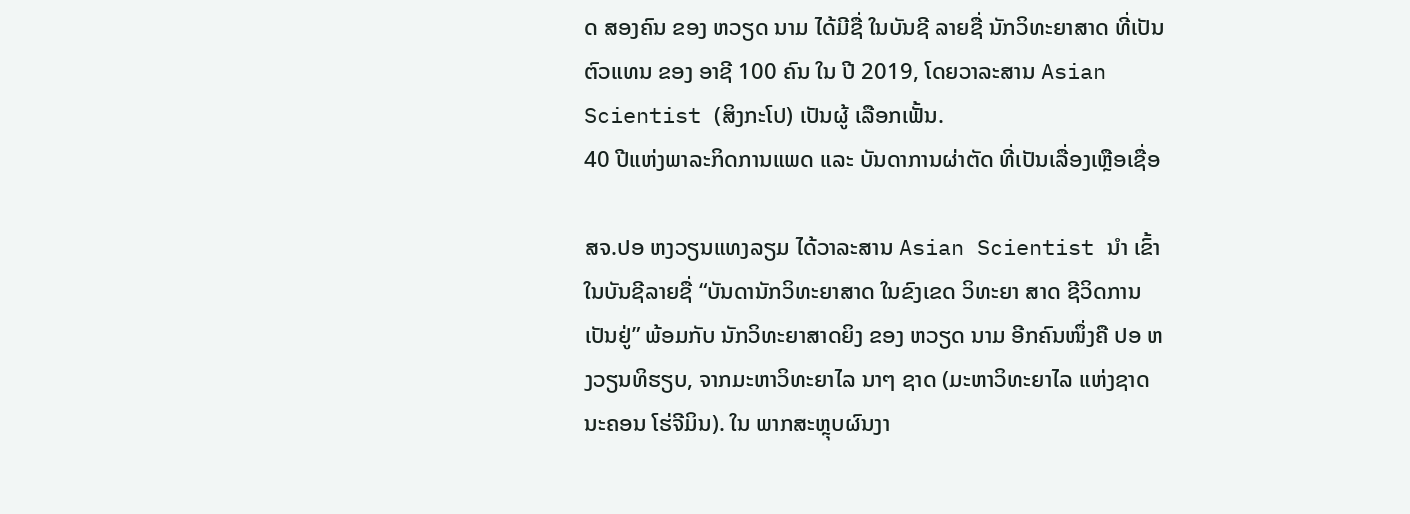ດ ສອງຄົນ ຂອງ ຫວຽດ ນາມ ໄດ້ມີຊື່ ໃນບັນຊີ ລາຍຊື່ ນັກວິທະຍາສາດ ທີ່ເປັນ ຕົວແທນ ຂອງ ອາຊີ 100 ຄົນ ໃນ ປີ 2019, ໂດຍວາລະສານ Asian Scientist (ສິງກະໂປ) ເປັນຜູ້ ເລືອກເຟັ້ນ.
40 ປີແຫ່ງພາລະກິດການແພດ ແລະ ບັນດາການຜ່າຕັດ ທີ່ເປັນເລື່ອງເຫຼືອເຊື່ອ

ສຈ.ປອ ຫງວຽນແທງລຽມ ໄດ້ວາລະສານ Asian Scientist ນໍາ ເຂົ້າໃນບັນຊີລາຍຊື່ “ບັນດານັກວິທະຍາສາດ ໃນຂົງເຂດ ວິທະຍາ ສາດ ຊີວິດການເປັນຢູ່” ພ້ອມກັບ ນັກວິທະຍາສາດຍິງ ຂອງ ຫວຽດ ນາມ ອີກຄົນໜຶ່ງຄື ປອ ຫງວຽນທິຮຽບ, ຈາກມະຫາວິທະຍາໄລ ນາໆ ຊາດ (ມະຫາວິທະຍາໄລ ແຫ່ງຊາດ ນະຄອນ ໂຮ່ຈີມິນ). ໃນ ພາກສະຫຼຸບຜົນງາ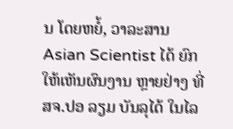ນ ໂດຍຫຍໍ້, ວາລະສານ Asian Scientist ໄດ້ ຍົກໃຫ້ເຫັນຜົນງານ ຫຼາຍຢ່າງ ທີ່ ສຈ.ປອ ລຽມ ບັນລຸໄດ້ ໃນໄລ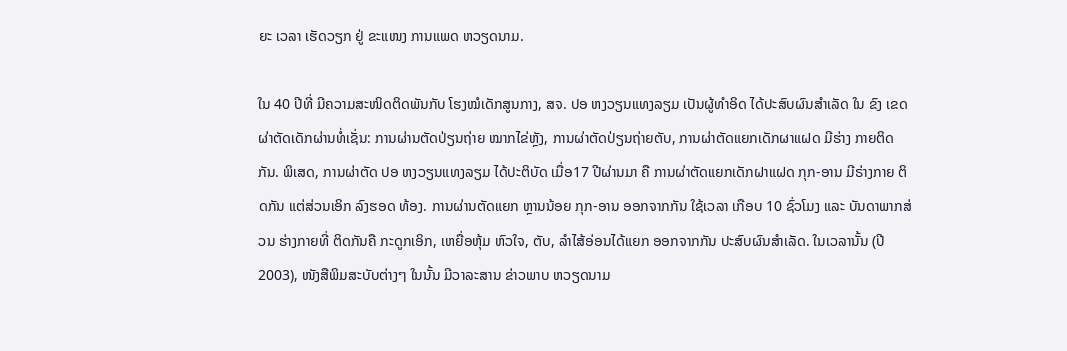ຍະ ເວລາ ເຮັດວຽກ ຢູ່ ຂະແໜງ ການແພດ ຫວຽດນາມ.

ໃນ 40 ປີທີ່ ມີຄວາມສະໜິດຕິດພັນກັບ ໂຮງໝໍເດັກສູນກາງ, ສຈ. ປອ ຫງວຽນແທງລຽມ ເປັນຜູ້ທຳອິດ ໄດ້ປະສົບຜົນສຳເລັດ ໃນ ຂົງ ເຂດ ຜ່າຕັດເດັກຜ່ານທໍ່ເຊັ່ນ: ການຜ່ານຕັດປ່ຽນຖ່າຍ ໝາກໄຂ່ຫຼັງ, ການຜ່າຕັດປ່ຽນຖ່າຍຕັບ, ການຜ່າຕັດແຍກເດັກຜາແຝດ ມີຮ່າງ ກາຍຕິດກັນ. ພິເສດ, ການຜ່າຕັດ ປອ ຫງວຽນແທງລຽມ ໄດ້ປະຕິບັດ ເມື່ອ17 ປີຜ່ານມາ ຄື ການຜ່າຕັດແຍກເດັກຝາແຝດ ກຸກ-ອານ ມີຣ່າງກາຍ ຕິດກັນ ແຕ່ສ່ວນເອິກ ລົງຮອດ ທ້ອງ. ການຜ່ານຕັດແຍກ ຫຼານນ້ອຍ ກຸກ-ອານ ອອກຈາກກັນ ໃຊ້ເວລາ ເກືອບ 10 ຊົ່ວໂມງ ແລະ ບັນດາພາກສ່ວນ ຮ່າງກາຍທີ່ ຕິດກັນຄື ກະດູກເອິກ, ເຫຍື່ອຫຸ້ມ ຫົວໃຈ, ຕັບ, ລຳໄສ້ອ່ອນໄດ້ແຍກ ອອກຈາກກັນ ປະສົບຜົນສຳເລັດ. ໃນເວລານັ້ນ (ປີ 2003), ໜັງສືພິມສະບັບຕ່າງໆ ໃນນັ້ນ ມີວາລະສານ ຂ່າວພາບ ຫວຽດນາມ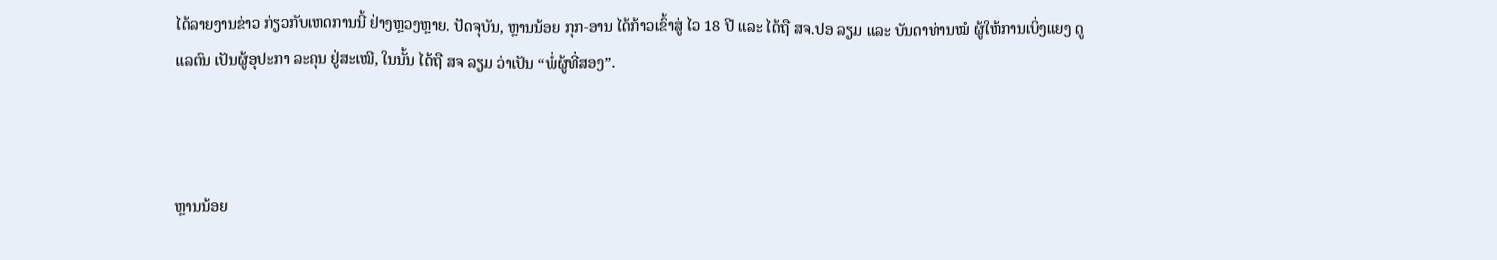ໄດ້ລາຍງານຂ່າວ ກ່ຽວກັບເຫດການນີ້ ຢ່າງຫຼວງຫຼາຍ. ປັດຈຸບັນ, ຫຼານນ້ອຍ ກຸກ-ອານ ໄດ້ກ້າວເຂົ້າສູ່ ໄວ 18 ປີ ແລະ ໄດ້ຖື ສຈ.ປອ ລຽມ ແລະ ບັນດາທ່ານໝໍ ຜູ້ໃຫ້ການເບິ່ງແຍງ ດູແລຕົນ ເປັນຜູ້ອຸປະກາ ລະຄຸນ ຢູ່ສະເໝີ, ໃນນັ້ນ ໄດ້ຖື ສຈ ລຽມ ວ່າເປັນ “ພໍ່ຜູ້ທີ່ສອງ”.



ຫຼານນ້ອຍ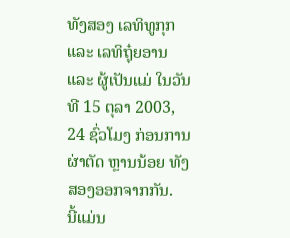ທັງສອງ ເລທິທູກຸກ ແລະ ເລທິຖຸ໋ຍອານ ແລະ ຜູ້ເປັນແມ່ ໃນວັນທີ 15 ຕຸລາ 2003, 24 ຊົ່ວໂມງ ກ່ອນການຜ່າຕັດ ຫຼານນ້ອຍ ທັງສອງອອກຈາກກັນ.
ນີ້ແມ່ນ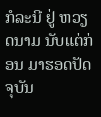ກໍລະນີ ຢູ່ ຫວຽດນາມ ນັບແຕ່ກ່ອນ ມາຮອດປັດຈຸບັນ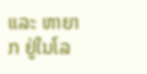ແລະ ຫາຍາກ ຢູ່ໃນໂລ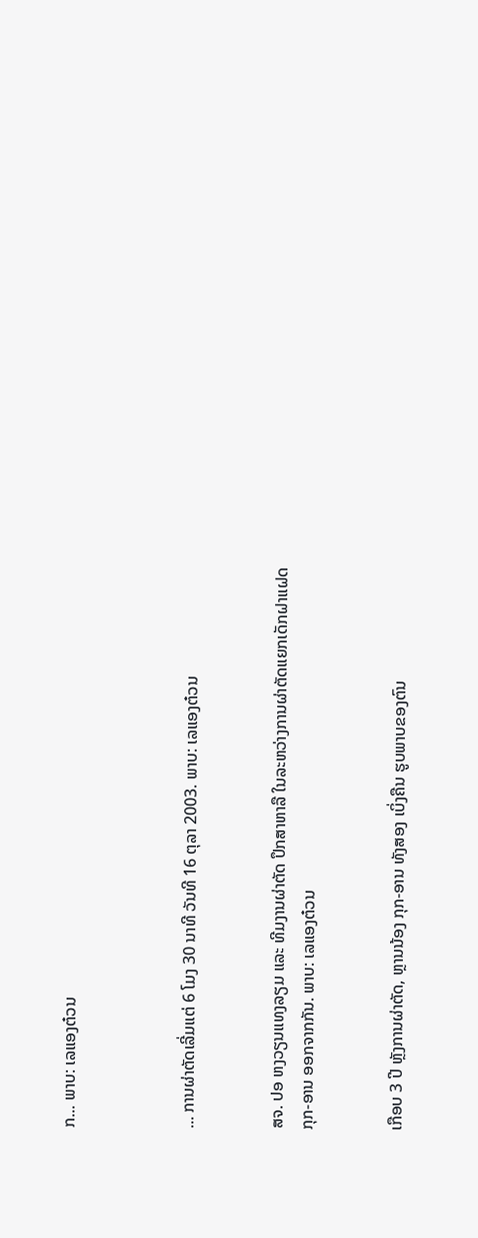ກ... ພາບ: ເລແອງຕ໋ວນ



... ການຜ່າຕັດເລີ່ມແຕ່ 6 ໂມງ 30 ນາທີ ວັນທີ 16 ຕຸລາ 2003. ພາບ: ເລແອງຕ໋ວນ


ສຈ. ປອ ຫງວຽນແທງລຽມ ແລະ ທີມງານຜ່າຕັດ ປຶກສາຫາລື ໃນລະຫວ່າງການຜ່າຕັດແຍກເດັກຝາແຝດ ກຸກ-ອານ ອອກຈາກກັນ. ພາບ: ເລແອງຕ໋ວນ


ເກືອບ 3 ປີ ຫຼັງການຜ່າຕັດ, ຫຼານນ້ອງ ກຸກ-ອານ ທັງສອງ ເບິ່ງຄືນ ຮູບພາບຂອງຕົນ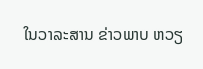ໃນວາລະສານ ຂ່າວພາບ ຫວຽ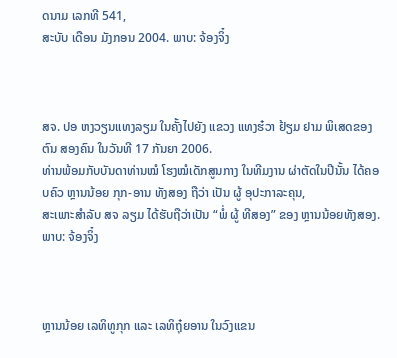ດນາມ ເລກທີ 541,
ສະບັບ ເດືອນ ມັງກອນ 2004. ພາບ: ຈ້ອງຈິ໋ງ



ສຈ. ປອ ຫງວຽນແທງລຽມ ໃນຄັ້ງໄປຍັງ ແຂວງ ແທງຮ໋ວາ ຢ້ຽມ ຢາມ ພິເສດຂອງຕົນ ສອງຄົນ ໃນວັນທີ 17 ກັນຍາ 2006.
ທ່ານພ້ອມກັບບັນດາທ່ານໝໍ ໂຮງໝໍເດັກສູນກາງ ໃນທີມງານ ຜ່າຕັດໃນປີນັ້ນ ໄດ້ຄອບຄົວ ຫຼານນ້ອຍ ກຸກ-ອານ ທັງສອງ ຖືວ່າ ເປັນ ຜູ້ ອຸປະກາລະຄຸນ,
ສະເພາະສຳລັບ ສຈ ລຽມ ໄດ້ຮັບຖືວ່າເປັນ “ພໍ່ ຜູ້ ທີສອງ” ຂອງ ຫຼານນ້ອຍທັງສອງ. ພາບ: ຈ້ອງຈິ໋ງ



ຫຼານນ້ອຍ ເລທິທູກຸກ ແລະ ເລທິຖຸ໋ຍອານ ໃນວົງແຂນ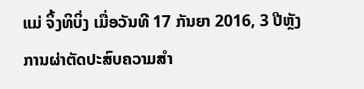ແມ່ ຈິ້ງທິບິ່ງ ເມື່ອວັນທີ 17 ກັນຍາ 2016, 3 ປີຫຼັງການຜ່າຕັດປະສົບຄວາມສຳ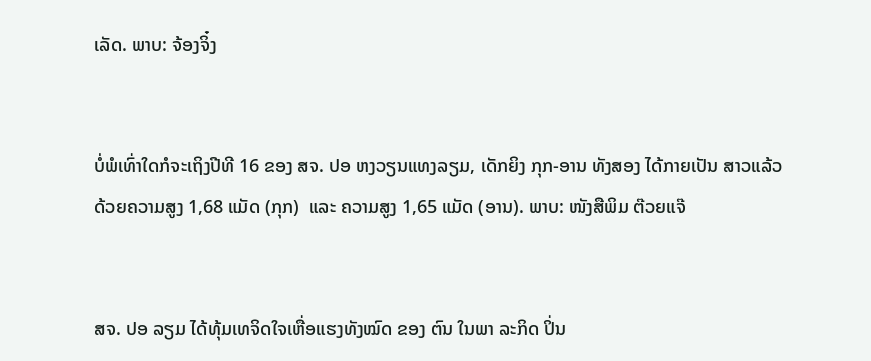ເລັດ. ພາບ: ຈ້ອງຈິ໋ງ


ບໍ່ພໍເທົ່າໃດກໍຈະເຖິງປີທີ 16 ຂອງ ສຈ. ປອ ຫງວຽນແທງລຽມ, ເດັກຍິງ ກຸກ-ອານ ທັງສອງ ໄດ້ກາຍເປັນ ສາວແລ້ວ
ດ້ວຍຄວາມສູງ 1,68 ແມັດ (ກຸກ)  ແລະ ຄວາມສູງ 1,65 ແມັດ (ອານ). ພາບ: ໜັງສືພິມ ຕ໊ວຍແຈ໊


ສຈ. ປອ ລຽມ ໄດ້ທຸ້ມເທຈິດໃຈເຫື່ອແຮງທັງໝົດ ຂອງ ຕົນ ໃນພາ ລະກິດ ປິ່ນ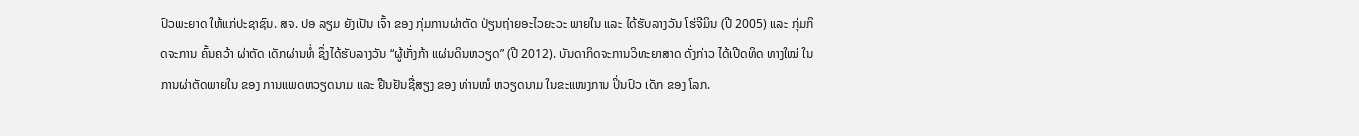ປົວພະຍາດ ໃຫ້ແກ່ປະຊາຊົນ. ສຈ. ປອ ລຽມ ຍັງເປັນ ເຈົ້າ ຂອງ ກຸ່ມການຜ່າຕັດ ປ່ຽນຖ່າຍອະໄວຍະວະ ພາຍໃນ ແລະ ໄດ້ຮັບລາງວັນ ໂຮ່ຈີມິນ (ປີ 2005) ແລະ ກຸ່ມກິດຈະການ ຄົ້ນຄວ້າ ຜ່າຕັດ ເດັກຜ່ານທໍ່ ຊຶ່ງໄດ້ຮັບລາງວັນ “ຜູ້ເກັ່ງກ້າ ແຜ່ນດິນຫວຽດ” (ປີ 2012). ບັນດາກິດຈະການວິທະຍາສາດ ດັ່ງກ່າວ ໄດ້ເປີດທິດ ທາງໃໝ່ ໃນການຜ່າຕັດພາຍໃນ ຂອງ ການແພດຫວຽດນາມ ແລະ ຢືນຢັນຊື່ສຽງ ຂອງ ທ່ານໝໍ ຫວຽດນາມ ໃນຂະແໜງການ ປິ່ນປົວ ເດັກ ຂອງ ໂລກ.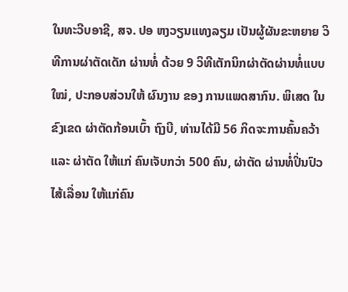ໃນທະວີບອາຊີ, ສຈ. ປອ ຫງວຽນແທງລຽມ ເປັນຜູ້ຜັນຂະຫຍາຍ ວິ ທີການຜ່າຕັດເດັກ ຜ່ານທໍ່ ດ້ວຍ 9 ວິທີເຕັກນິກຜ່າຕັດຜ່ານທໍ່ແບບ ໃໝ່, ປະກອບສ່ວນໃຫ້ ຜົນງານ ຂອງ ການແພດສາກົນ. ພິເສດ ໃນ ຂົງເຂດ ຜ່າຕັດກ້ອນເບົ້າ ຖົງບີ, ທ່ານໄດ້ມີ 56 ກິດຈະການຄົ້ນຄວ້າ ແລະ ຜ່າຕັດ ໃຫ້ແກ່ ຄົນເຈັບກວ່າ 500 ຄົນ, ຜ່າຕັດ ຜ່ານທໍ່ປິ່ນປົວ ໄສ້ເລື່ອນ ໃຫ້ແກ່ຄົນ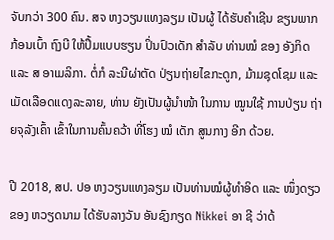ຈັບກວ່າ 300 ຄົນ. ສຈ ຫງວຽນແທງລຽມ ເປັນຜູ້ ໄດ້ຮັບຄຳເຊີນ ຂຽນພາກ ກ້ອນເບົ້າ ຖົງບີ ໃຫ້ປຶ້ມແບບຮຽນ ປິ່ນປົວເດັກ ສຳລັບ ທ່ານໝໍ ຂອງ ອັງກິດ ແລະ ສ ອາເມລິກາ. ຕໍ່ກໍ ລະນີຜ່າຕັດ ປ່ຽນຖ່າຍໄຂກະດູກ, ມ້າມຊຸດໂຊມ ແລະ ເມັດເລືອດແດງລະລາຍ, ທ່ານ ຍັງເປັນຜູ້ນຳໜ້າ ໃນການ ໝູນໃຊ້ ການປ່ຽນ ຖ່າຍຈຸລັງເຄົ້າ ເຂົ້າໃນການຄົ້ນຄວ້າ ທີ່ໂຮງ ໝໍ ເດັກ ສູນກາງ ອີກ ດ້ວຍ.

ປີ 2018, ສປ. ປອ ຫງວຽນແທງລຽມ ເປັນທ່ານໝໍຜູ້ທຳອິດ ແລະ ໜຶ່ງດຽວ ຂອງ ຫວຽດນາມ ໄດ້ຮັບລາງວັນ ອັນຊົງກຽດ Nikkei ອາ ຊີ ວ່າດ້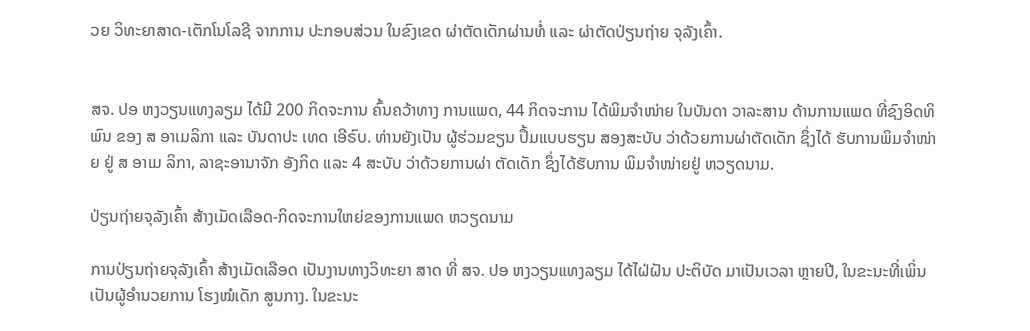ວຍ ວິທະຍາສາດ-ເຕັກໂນໂລຊີ ຈາກການ ປະກອບສ່ວນ ໃນຂົງເຂດ ຜ່າຕັດເດັກຜ່ານທໍ່ ແລະ ຜ່າຕັດປ່ຽນຖ່າຍ ຈຸລັງເຄົ້າ.


ສຈ. ປອ ຫງວຽນແທງລຽມ ໄດ້ມີ 200 ກິດຈະການ ຄົ້ນຄວ້າທາງ ການແພດ, 44 ກິດຈະການ ໄດ້ພິມຈຳໜ່າຍ ໃນບັນດາ ວາລະສານ ດ້ານການແພດ ທີ່ຊົງອິດທິພົນ ຂອງ ສ ອາເມລິກາ ແລະ ບັນດາປະ ເທດ ເອີຣົບ. ທ່ານຍັງເປັນ ຜູ້ຮ່ວມຂຽນ ປຶ້ມແບບຮຽນ ສອງສະບັບ ວ່າດ້ວຍການຜ່າຕັດເດັກ ຊຶ່ງໄດ້ ຮັບການພິມຈຳໜ່າຍ ຢູ່ ສ ອາເມ ລິກາ, ລາຊະອານາຈັກ ອັງກິດ ແລະ 4 ສະບັບ ວ່າດ້ວຍການຜ່າ ຕັດເດັກ ຊຶ່ງໄດ້ຮັບການ ພິມຈຳໜ່າຍຢູ່ ຫວຽດນາມ.

ປ່ຽນຖ່າຍຈຸລັງເຄົ້າ ສ້າງເມັດເລືອດ-ກິດຈະການໃຫຍ່ຂອງການແພດ ຫວຽດນາມ

ການປ່ຽນຖ່າຍຈຸລັງເຄົ້າ ສ້າງເມັດເລືອດ ເປັນງານທາງວິທະຍາ ສາດ ທີ່ ສຈ. ປອ ຫງວຽນແທງລຽມ ໄດ້ໄຝ່ຝັນ ປະຕິບັດ ມາເປັນເວລາ ຫຼາຍປີ, ໃນຂະນະທີ່ເພິ່ນເປັນຜູ້ອຳນວຍການ ໂຮງໝໍເດັກ ສູນກາງ. ໃນຂະນະ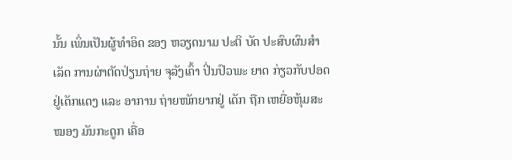ນັ້ນ ເພິ່ນເປັນຜູ້ທຳອິດ ຂອງ ຫວຽດນາມ ປະຕິ ບັດ ປະສົບຜົນສຳເລັດ ການຜ່າຕັດປ່ຽນຖ່າຍ ຈຸລັງເຄົ້າ ປິ່ນປົວພະ ຍາດ ກ່ຽວກັບປອດຢູ່ເດັກແດງ ແລະ ອາການ ຖ່າຍໜັກຍາກຢູ່ ເດັກ ຖືກ ເຫຍື່ອຫຸ້ມສະໝອງ ມັນກະດູກ ເຄື່ອ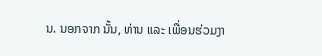ນ. ນອກຈາກ ນັ້ນ, ທ່ານ ແລະ ເພື່ອນຮ່ວມງາ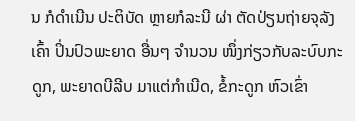ນ ກໍດຳເນີນ ປະຕິບັດ ຫຼາຍກໍລະນີ ຜ່າ ຕັດປ່ຽນຖ່າຍຈຸລັງເຄົ້າ ປິ່ນປົວພະຍາດ ອື່ນໆ ຈຳນວນ ໜຶ່ງກ່ຽວກັບລະບົບກະດູກ, ພະຍາດບີລີບ ມາແຕ່ກຳເນີດ, ຂໍ້ກະດູກ ຫົວເຂົ່າ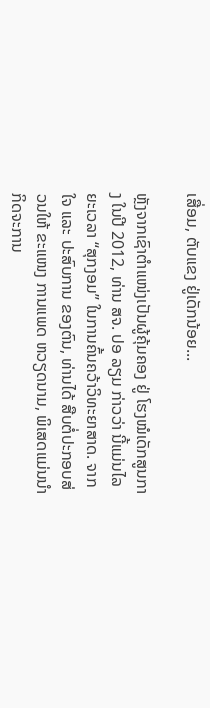ເສື່ອມ, ຕັບແຂງ ຢູ່ເດັກນ້ອຍ...

ຫຼັງຈາກເຊົາຕຳແໜ່ງເປັນຜູ້ຄຸ້ມຄອງ ຢູ່ ໂຮງໝໍເດັກສູນກາງ ໃນປີ 2012, ທ່ານ ສຈ. ປອ ລຽມ ກ່າວວ່າ ນີ້ແມ່ນໄລຍະເວລາ “ສຸກງອມ” ໃນການຄົ້ນຄວ້າວິທະຍາສາດ. ຈາກໃຈ ແລະ ປະສົບການ ຂອງຕົນ, ທ່ານໄດ້ ສືບຕໍ່ປະກອບສ່ວນໃຫ້ ຂະແໜງ ການແພດ ຫວຽດນາມ, ພິເສດແມ່ນນຳ ກິດຈະການ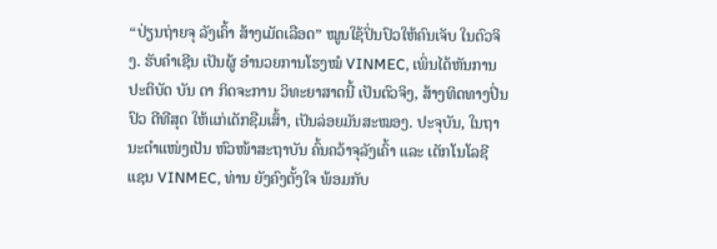“ປ່ຽນຖ່າຍຈຸ ລັງເຄົ້າ ສ້າງເມັດເລືອດ” ໝູນໃຊ້ປິ່ນປົວໃຫ້ຄົນເຈັບ ໃນຕົວຈິງ. ຮັບຄຳເຊີນ ເປັນຜູ້ ອຳນວຍການໂຮງໝໍ VINMEC, ເພິ່ນໄດ້ຫັນການປະຕິບັດ ບັນ ດາ ກິດຈະການ ວິທະຍາສາດນີ້ ເປັນຕົວຈິງ, ສ້າງທິດທາງປິ່ນປົວ ດີທີສຸດ ໃຫ້ແກ່ເດັກຊືມເສົ້າ, ເປັນລ່ອຍມັນສະໝອງ. ປະຈຸບັນ, ໃນຖານະຕຳແໜ່ງເປັນ ຫົວໜ້າສະຖາບັນ ຄົ້ນຄວ້າຈຸລັງເຄົ້າ ແລະ ເຕັກໂນໂລຊີ ແຊນ VINMEC, ທ່ານ ຍັງຄົງຕັ້ງໃຈ ພ້ອມກັບ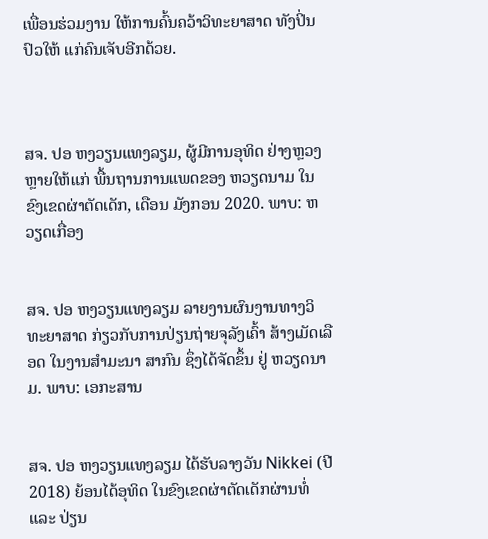ເພື່ອນຮ່ວມງານ ໃຫ້ການຄົ້ນຄວ້າວິທະຍາສາດ ທັງປິ່ນປົວໃຫ້ ແກ່ຄົນເຈັບອີກດ້ວຍ.



ສຈ. ປອ ຫງວຽນແທງລຽມ, ຜູ້ມີການອຸທິດ ຢ່າງຫຼວງຫຼາຍໃຫ້ແກ່ ພື້ນຖານການແພດຂອງ ຫວຽດນາມ ໃນຂົງເຂດຜ່າຕັດເດັກ, ເດືອນ ມັງກອນ 2020. ພາບ: ຫວຽດເກື່ອງ


ສຈ. ປອ ຫງວຽນແທງລຽມ ລາຍງານຜົນງານທາງວິທະຍາສາດ ກ່ຽວກັບການປ່ຽນຖ່າຍຈຸລັງເຄົ້າ ສ້າງເມັດເລືອດ ໃນງານສຳມະນາ ສາກົນ ຊຶ່ງໄດ້ຈັດຂຶ້ນ ຢູ່ ຫວຽດນາມ. ພາບ: ເອກະສານ


ສຈ. ປອ ຫງວຽນແທງລຽມ ໄດ້ຮັບລາງວັນ Nikkei (ປີ 2018) ຍ້ອນໄດ້ອຸທິດ ໃນຂົງເຂດຜ່າຕັດເດັກຜ່ານທໍ່ ແລະ ປ່ຽນ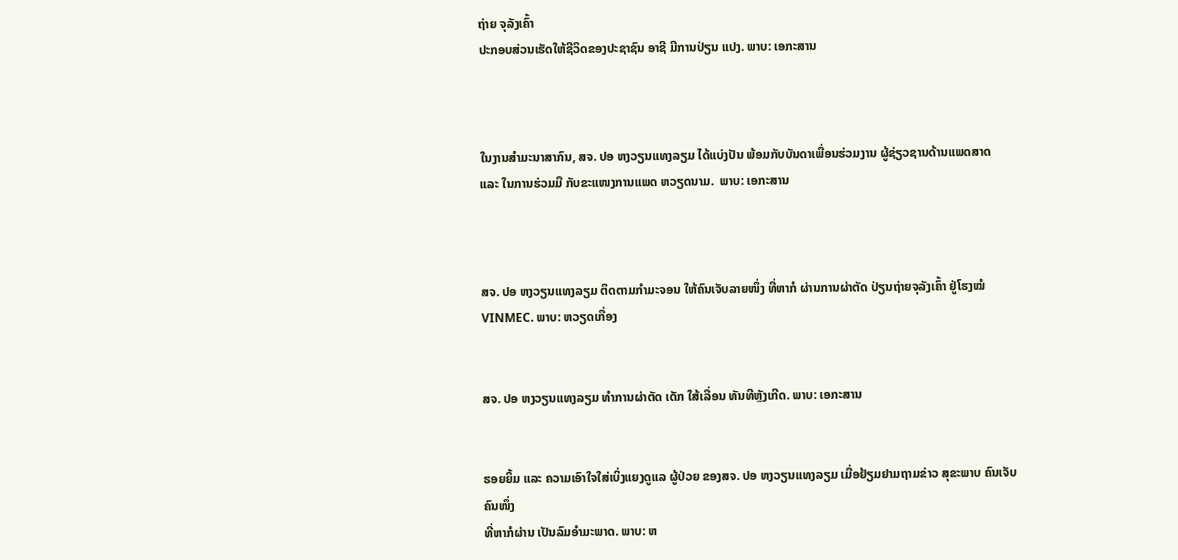ຖ່າຍ ຈຸລັງເຄົ້າ
ປະກອບສ່ວນເຮັດໃຫ້ຊີວິດຂອງປະຊາຊົນ ອາຊີ ມີການປ່ຽນ ແປງ. ພາບ: ເອກະສານ



ໃນງານສຳມະນາສາກົນ, ສຈ. ປອ ຫງວຽນແທງລຽມ ໄດ້ແບ່ງປັນ ພ້ອມກັບບັນດາເພື່ອນຮ່ວມງານ ຜູ້ຊ່ຽວຊານດ້ານແພດສາດ
ແລະ ໃນການຮ່ວມມື ກັບຂະແໜງການແພດ ຫວຽດນາມ.  ພາບ: ເອກະສານ



ສຈ. ປອ ຫງວຽນແທງລຽມ ຕິດຕາມກຳມະຈອນ ໃຫ້ຄົນເຈັບລາຍໜຶ່ງ ທີ່ຫາກໍ ຜ່ານການຜ່າຕັດ ປ່ຽນຖ່າຍຈຸລັງເຄົ້າ ຢູ່ໂຮງໝໍ VINMEC. ພາບ: ຫວຽດເກື່ອງ


ສຈ. ປອ ຫງວຽນແທງລຽມ ທໍາການຜ່າຕັດ ເດັກ ໃສ້ເລື່ອນ ທັນທີຫຼັງເກີດ. ພາບ: ເອກະສານ


ຮອຍຍິ້ມ ແລະ ຄວາມເອົາໃຈໃສ່ເບິ່ງແຍງດູແລ ຜູ້ປ່ວຍ ຂອງສຈ. ປອ ຫງວຽນແທງລຽມ ເມື່ອຢ້ຽມຢາມຖາມຂ່າວ ສຸຂະພາບ ຄົນເຈັບຄົນໜຶ່ງ
ທີ່ຫາກໍຜ່ານ ເປັນລົມອຳມະພາດ. ພາບ: ຫ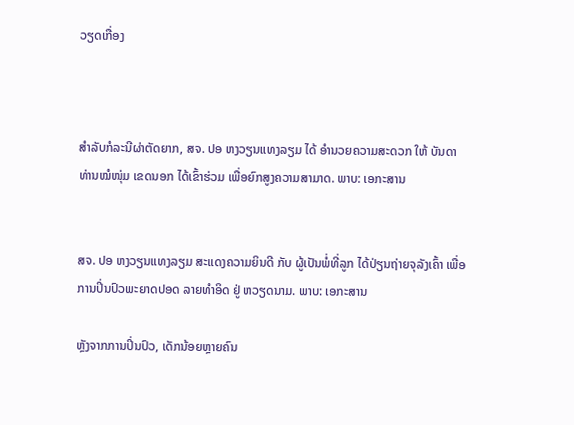ວຽດເກື່ອງ



ສຳລັບກໍລະນີຜ່າຕັດຍາກ, ສຈ. ປອ ຫງວຽນແທງລຽມ ໄດ້ ອຳນວຍຄວາມສະດວກ ໃຫ້ ບັນດາທ່ານໝໍໜຸ່ມ ເຂດນອກ ໄດ້ເຂົ້າຮ່ວມ ເພື່ອຍົກສູງຄວາມສາມາດ. ພາບ: ເອກະສານ


ສຈ. ປອ ຫງວຽນແທງລຽມ ສະແດງຄວາມຍິນດີ ກັບ ຜູ້ເປັນພໍ່ທີ່ລູກ ໄດ້ປ່ຽນຖ່າຍຈຸລັງເຄົ້າ ເພື່ອການປິ່ນປົວພະຍາດປອດ ລາຍທຳອິດ ຢູ່ ຫວຽດນາມ. ພາບ: ເອກະສານ

ຫຼັງຈາກການປິ່ນປົວ, ເດັກນ້ອຍຫຼາຍຄົນ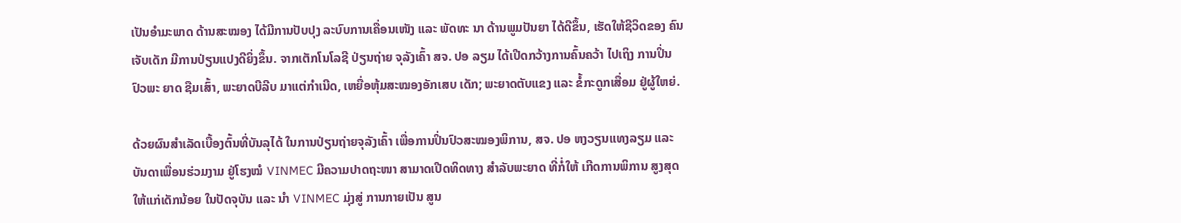ເປັນອຳມະພາດ ດ້ານສະໝອງ ໄດ້ມີການປັບປຸງ ລະບົບການເຄື່ອນເໜັງ ແລະ ພັດທະ ນາ ດ້ານພູມປັນຍາ ໄດ້ດີຂຶ້ນ, ເຮັດໃຫ້ຊີວິດຂອງ ຄົນເຈັບເດັກ ມີການປ່ຽນແປງດີຍິ່ງຂຶ້ນ. ຈາກເຕັກໂນໂລຊີ ປ່ຽນຖ່າຍ ຈຸລັງເຄົ້າ ສຈ. ປອ ລຽມ ໄດ້ເປີດກວ້າງການຄົ້ນຄວ້າ ໄປເຖິງ ການປິ່ນປົວພະ ຍາດ ຊືມເສົ້າ, ພະຍາດບີລີບ ມາແຕ່ກຳເນີດ, ເຫຍື່ອຫຸ້ມສະໝອງອັກເສບ ເດັກ; ພະຍາດຕັບແຂງ ແລະ ຂໍ້ກະດູກເສື່ອມ ຢູ່ຜູ້ໃຫຍ່.

ດ້ວຍຜົນສຳເລັດເບື້ອງຕົ້ນທີ່ບັນລຸໄດ້ ໃນການປ່ຽນຖ່າຍຈຸລັງເຄົ້າ ເພື່ອການປິ່ນປົວສະໝອງພິການ, ສຈ. ປອ ຫງວຽນແທງລຽມ ແລະ ບັນດາເພື່ອນຮ່ວມງາມ ຢູ່ໂຮງໝໍ VINMEC ມີຄວາມປາດຖະໜາ ສາມາດເປີດທິດທາງ ສໍາລັບພະຍາດ ທີ່ກໍ່ໃຫ້ ເກີດການພິການ ສູງສຸດ ໃຫ້ແກ່ເດັກນ້ອຍ ໃນປັດຈຸບັນ ແລະ ນຳ VINMEC ມຸ່ງສູ່ ການກາຍເປັນ ສູນ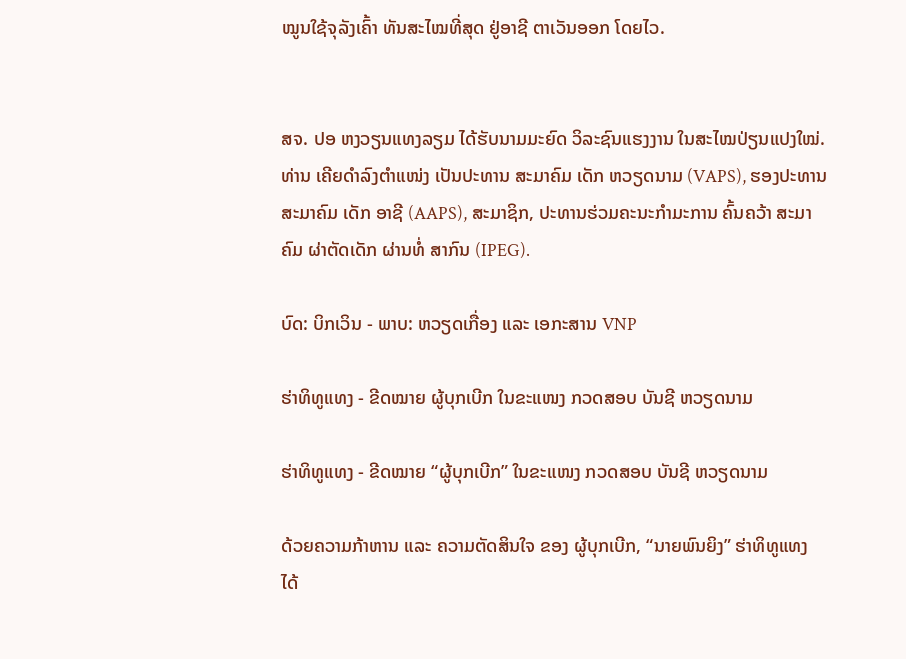ໝູນໃຊ້ຈຸລັງເຄົ້າ ທັນສະໄໝທີ່ສຸດ ຢູ່ອາຊີ ຕາເວັນອອກ ໂດຍໄວ.


ສຈ. ປອ ຫງວຽນແທງລຽມ ໄດ້ຮັບນາມມະຍົດ ວິລະຊົນແຮງງານ ໃນສະໄໝປ່ຽນແປງໃໝ່. ທ່ານ ເຄີຍດຳລົງຕຳແໜ່ງ ເປັນປະທານ ສະມາຄົມ ເດັກ ຫວຽດນາມ (VAPS), ຮອງປະທານ ສະມາຄົມ ເດັກ ອາຊີ (AAPS), ສະມາຊິກ, ປະທານຮ່ວມຄະນະກຳມະການ ຄົ້ນຄວ້າ ສະມາຄົມ ຜ່າຕັດເດັກ ຜ່ານທໍ່ ສາກົນ (IPEG).

ບົດ: ບິກເວິນ - ພາບ: ຫວຽດເກື່ອງ ແລະ ເອກະສານ VNP

ຮ່າທິທູແທງ - ຂີດໝາຍ ຜູ້ບຸກເບີກ ໃນຂະແໜງ ກວດສອບ ບັນຊີ ຫວຽດນາມ

ຮ່າທິທູແທງ - ຂີດໝາຍ “ຜູ້ບຸກເບີກ” ໃນຂະແໜງ ກວດສອບ ບັນຊີ ຫວຽດນາມ

ດ້ວຍຄວາມກ້າຫານ ແລະ ຄວາມຕັດສິນໃຈ ຂອງ ຜູ້ບຸກເບີກ, “ນາຍພົນຍິງ” ຮ່າທິທູແທງ  ໄດ້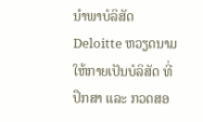ນຳພາບໍລິສັດ Deloitte ຫວຽດນາມ ໃຫ້ກາຍເປັນບໍລິສັດ ທີ່ປຶກສາ ແລະ ກວດສອ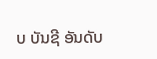ບ ບັນຊີ ອັນດັບ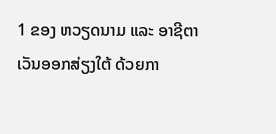1 ຂອງ ຫວຽດນາມ ແລະ ອາຊີຕາເວັນອອກສ່ຽງໃຕ້ ດ້ວຍກາ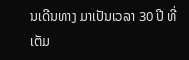ນເດີນທາງ ມາເປັນເວລາ 30 ປີ ທີ່ເຕັມ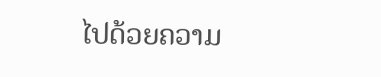ໄປດ້ວຍຄວາມ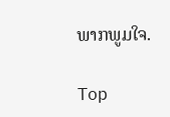ພາກພູມໃຈ.

Top